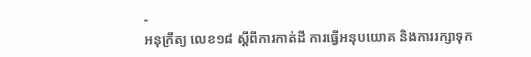-
អនុក្រឹត្យ លេខ១៨ ស្ដីពីការកាត់ដី ការធ្វើអនុបយោគ និងការរក្សាទុក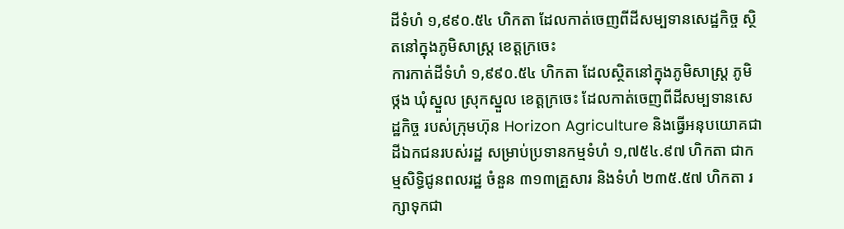ដីទំហំ ១,៩៩០.៥៤ ហិកតា ដែលកាត់ចេញពីដីសម្បទានសេដ្ឋកិច្ច ស្ថិតនៅក្នុងភូមិសាស្រ្ត ខេត្តក្រចេះ
ការកាត់ដីទំហំ ១,៩៩០.៥៤ ហិកតា ដែលស្ថិតនៅក្នុងភូមិសាស្រ្ត ភូមិថ្កង ឃុំស្នួល ស្រុកស្នួល ខេត្តក្រចេះ ដែលកាត់ចេញពីដីសម្បទានសេដ្ឋកិច្ច របស់ក្រុមហ៊ុន Horizon Agriculture និងធ្វើអនុបយោគជាដីឯកជនរបស់រដ្ឋ សម្រាប់ប្រទានកម្មទំហំ ១,៧៥៤.៩៧ ហិកតា ជាកម្មសិទ្ធិជូនពលរដ្ឋ ចំនួន ៣១៣គ្រួសារ និងទំហំ ២៣៥.៥៧ ហិកតា រក្សាទុកជា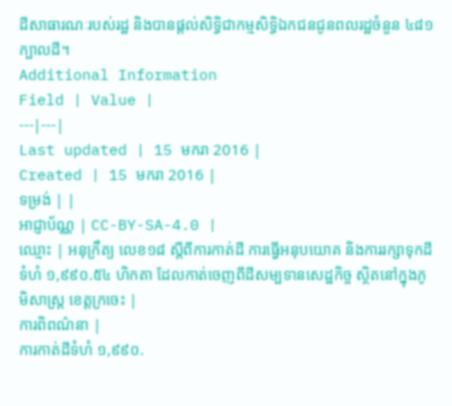ដីសាធារណៈរបស់រដ្ឋ និងបានផ្ដល់សិទ្ធិជាកម្មសិទ្ធិឯកជនជូនពលរដ្ឋចំនួន ៤៨១ក្បាលដី។
Additional Information
Field | Value |
---|---|
Last updated | 15 មករា 2016 |
Created | 15 មករា 2016 |
ទម្រង់ | |
អាជ្ញាប័ណ្ណ | CC-BY-SA-4.0 |
ឈ្មោះ | អនុក្រឹត្យ លេខ១៨ ស្ដីពីការកាត់ដី ការធ្វើអនុបយោគ និងការរក្សាទុកដីទំហំ ១,៩៩០.៥៤ ហិកតា ដែលកាត់ចេញពីដីសម្បទានសេដ្ឋកិច្ច ស្ថិតនៅក្នុងភូមិសាស្រ្ត ខេត្តក្រចេះ |
ការពិពណ៌នា |
ការកាត់ដីទំហំ ១,៩៩០.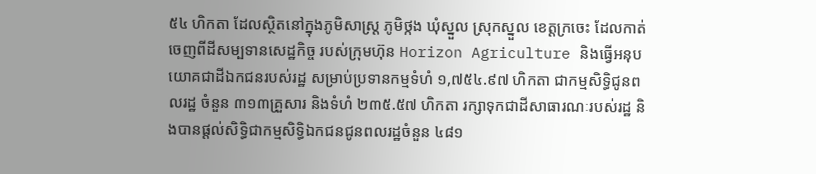៥៤ ហិកតា ដែលស្ថិតនៅក្នុងភូមិសាស្រ្ត ភូមិថ្កង ឃុំស្នួល ស្រុកស្នួល ខេត្តក្រចេះ ដែលកាត់ចេញពីដីសម្បទានសេដ្ឋកិច្ច របស់ក្រុមហ៊ុន Horizon Agriculture និងធ្វើអនុបយោគជាដីឯកជនរបស់រដ្ឋ សម្រាប់ប្រទានកម្មទំហំ ១,៧៥៤.៩៧ ហិកតា ជាកម្មសិទ្ធិជូនពលរដ្ឋ ចំនួន ៣១៣គ្រួសារ និងទំហំ ២៣៥.៥៧ ហិកតា រក្សាទុកជាដីសាធារណៈរបស់រដ្ឋ និងបានផ្ដល់សិទ្ធិជាកម្មសិទ្ធិឯកជនជូនពលរដ្ឋចំនួន ៤៨១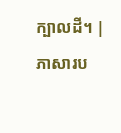ក្បាលដី។ |
ភាសារប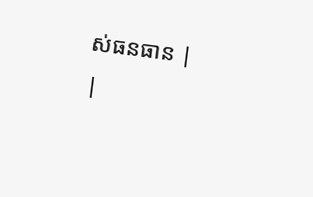ស់ធនធាន |
|